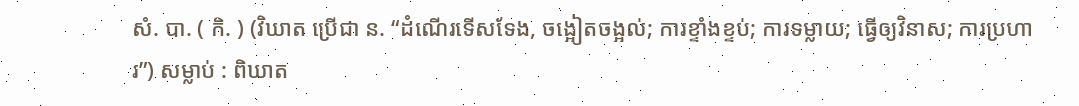សំ. បា. ( កិ. ) (វិឃាត ប្រើជា ន. “ដំណើរទើសទែង, ចង្អៀតចង្អល់; ការខ្ទាំងខ្ទប់; ការទម្លាយ; ធ្វើឲ្យវិនាស; ការប្រហារ”) សម្លាប់ : ពិឃាត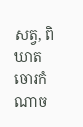សត្វ, ពិឃាតចោរកំណាច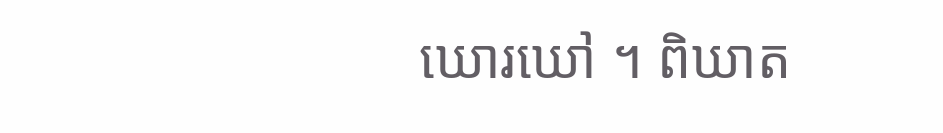ឃោរឃៅ ។ ពិឃាត